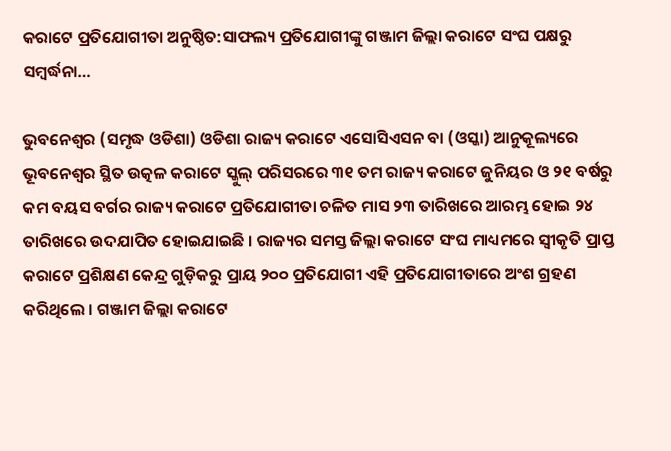କରାଟେ ପ୍ରତିଯୋଗୀତା ଅନୁଷ୍ଠିତ:ସାଫଲ୍ୟ ପ୍ରତିଯୋଗୀଙ୍କୁ ଗଞ୍ଜାମ ଜିଲ୍ଲା କରାଟେ ସଂଘ ପକ୍ଷରୁ ସମ୍ବର୍ଦ୍ଧନା…

ଭୁବନେଶ୍ୱର (ସମୃଦ୍ଧ ଓଡିଶା) ଓଡିଶା ରାଜ୍ୟ କରାଟେ ଏସୋସିଏସନ ବା (ଓସ୍କା) ଆନୁକୂଲ୍ୟରେ ଭୂବନେଶ୍ୱର ସ୍ଥିତ ଉତ୍କଳ କରାଟେ ସ୍କୁଲ୍ ପରିସରରେ ୩୧ ତମ ରାଜ୍ୟ କରାଟେ ଜୁନିୟର ଓ ୨୧ ବର୍ଷରୁ କମ ବୟସ ବର୍ଗର ରାଜ୍ୟ କରାଟେ ପ୍ରତିଯୋଗୀତା ଚଳିତ ମାସ ୨୩ ତାରିଖରେ ଆରମ୍ଭ ହୋଇ ୨୪ ତାରିଖରେ ଉଦଯାପିତ ହୋଇଯାଇଛି । ରାଜ୍ୟର ସମସ୍ତ ଜିଲ୍ଲା କରାଟେ ସଂଘ ମାଧ୍ୟମରେ ସ୍ୱୀକୃତି ପ୍ରାପ୍ତ କରାଟେ ପ୍ରଶିକ୍ଷଣ କେନ୍ଦ୍ର ଗୁଡ଼ିକରୁ ପ୍ରାୟ ୨୦୦ ପ୍ରତିଯୋଗୀ ଏହି ପ୍ରତିଯୋଗୀତାରେ ଅଂଶ ଗ୍ରହଣ କରିଥିଲେ । ଗଞ୍ଜାମ ଜିଲ୍ଲା କରାଟେ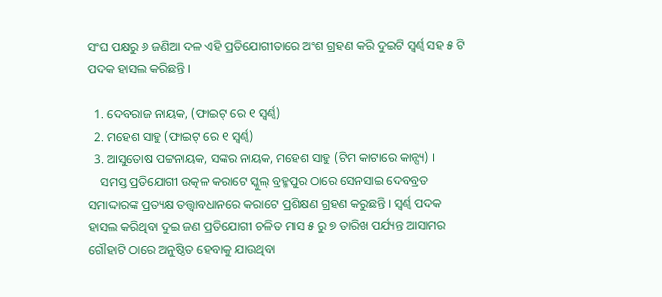ସଂଘ ପକ୍ଷରୁ ୬ ଜଣିଆ ଦଳ ଏହି ପ୍ରତିଯୋଗୀତାରେ ଅଂଶ ଗ୍ରହଣ କରି ଦୁଇଟି ସ୍ୱର୍ଣ୍ୱ ସହ ୫ ଟି ପଦକ ହାସଲ କରିଛନ୍ତି ।

  1. ଦେବରାଜ ନାୟକ, (ଫାଇଟ୍ ରେ ୧ ସ୍ୱର୍ଣ୍ୱ)
  2. ମହେଶ ସାହୁ (ଫାଇଟ୍ ରେ ୧ ସ୍ୱର୍ଣ୍ୱ)
  3. ଆସୁତୋଷ ପଟ୍ଟନାୟକ, ସଙ୍କର ନାୟକ, ମହେଶ ସାହୁ (ଟିମ କାଟାରେ କାନ୍ସ୍ୟ) ।
    ସମସ୍ତ ପ୍ରତିଯୋଗୀ ଉତ୍କଳ କରାଟେ ସ୍କୁଲ୍ ବ୍ରହ୍ମପୁର ଠାରେ ସେନସାଇ ଦେବବ୍ରତ ସମାଦ୍ଦାରଙ୍କ ପ୍ରତ୍ୟକ୍ଷ ତତ୍ତ୍ୱାବଧାନରେ କରାଟେ ପ୍ରଶିକ୍ଷଣ ଗ୍ରହଣ କରୁଛନ୍ତି । ସ୍ୱର୍ଣ୍ୱ ପଦକ ହାସଲ କରିଥିବା ଦୁଇ ଜଣ ପ୍ରତିଯୋଗୀ ଚଳିତ ମାସ ୫ ରୁ ୭ ତାରିଖ ପର୍ଯ୍ୟନ୍ତ ଆସାମର ଗୌହାଟି ଠାରେ ଅନୁଷ୍ଠିତ ହେବାକୁ ଯାଉଥିବା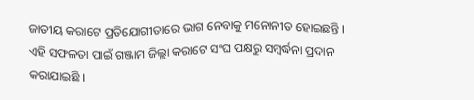ଜାତୀୟ କରାଟେ ପ୍ରତିଯୋଗୀତାରେ ଭାଗ ନେବାକୁ ମନୋନୀତ ହୋଇଛନ୍ତି । ଏହି ସଫଳତା ପାଇଁ ଗଞ୍ଜାମ ଜିଲ୍ଲା କରାଟେ ସଂଘ ପକ୍ଷରୁ ସମ୍ବର୍ଦ୍ଧନା ପ୍ରଦାନ କରାଯାଇଛି ।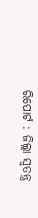ରିପୋର୍ଟ : ଜିଲ୍ଲା ସ୍ୱତନ୍ତ୍ର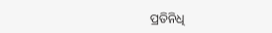ପ୍ରତିନିଧି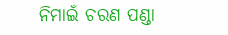ନିମାଇଁ ଚରଣ ପଣ୍ଡା